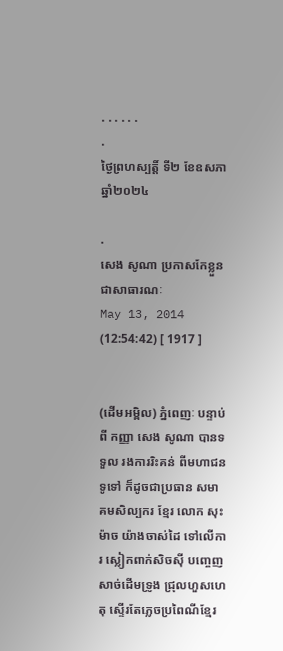. . . . . .
.
ថ្ងៃព្រហស្បត្តិ៍ ទី២ ខែឧសភា ឆ្នាំ២០២៤

.
សេង សូណា ប្រកាសកែខ្លួន ជាសាធារណៈ
May 13, 2014 (12:54:42) [ 1917 ]


(ដើមអម្ពិល) ភ្នំពេញៈ បន្ទាប់ពី កញ្ញា សេង សូណា បានទទួល រងការរិះគន់ ពីមហាជនទូទៅ ក៏ដូចជាប្រធាន សមាគមសិល្បករ ខ្មែរ លោក សុះ ម៉ាច យ៉ាងចាស់ដៃ ទៅលើការ ស្លៀកពាក់សិចស៊ី បញ្ចេញសាច់ដើមទ្រូង ជ្រុលហួសហេតុ ស្ទើរតែភ្លេចប្រពៃណីខ្មែរ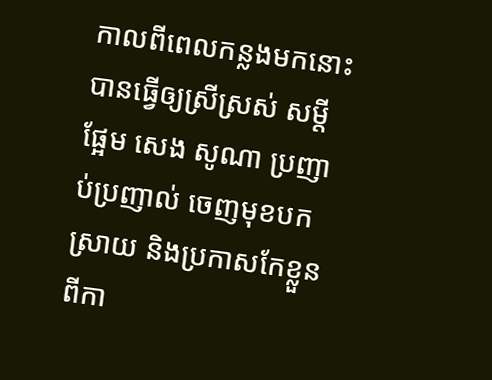កាលពីពេលកន្លងមកនោះ បានធ្វើឲ្យស្រីស្រស់ សម្ដីផ្អែម សេង សូណា ប្រញាប់ប្រញាល់ ចេញមុខបកស្រាយ និងប្រកាសកែខ្លួន ពីកា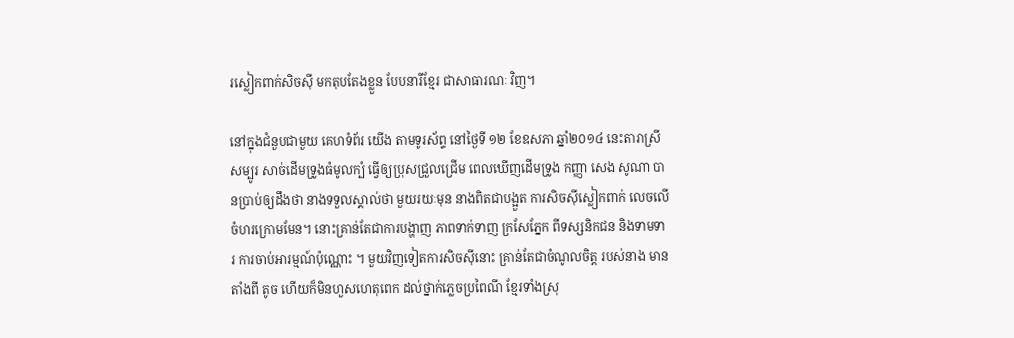រស្លៀកពាក់សិចស៊ី មកតុបតែងខ្លួន បែបនារីខ្មែរ ជាសាធារណៈ វិញ។

នៅក្នុងជំនួបជាមួយ គេហទំព័រ យើង តាមទូរស័ព្ទ នៅថ្ងៃទី ១២ ខែឧសភា ឆ្នាំ២០១៤ នេះតារាស្រីសម្បូរ សាច់ដើមទ្រូងធំមូលក្បំ ធ្វើឲ្យប្រុសជ្រួលជ្រើម ពេលឃើញដើមទ្រូង កញ្ញា សេង សូណា បានប្រាប់ឲ្យដឹងថា នាងទទួលស្គាល់ថា មួយរយៈមុន នាងពិតជាបង្អួត ការសិចស៊ីស្លៀកពាក់ លេចលើចំហរក្រោមមែន។ នោះគ្រាន់តែជាការបង្ហាញ ភាពទាក់ទាញ ក្រសែភ្នែក ពីទស្សនិកជន និងទាមទារ ការចាប់អារម្មណ៍ប៉ុណ្ណោះ ។ មួយវិញទៀតការសិចស៊ីនោះ គ្រាន់តែជាចំណូលចិត្ត របស់នាង មានតាំងពី តូច ហើយក៏មិនហួសហេតុពេក ដល់ថ្នាក់ភ្លេចប្រពៃណី ខ្មែរទាំងស្រុ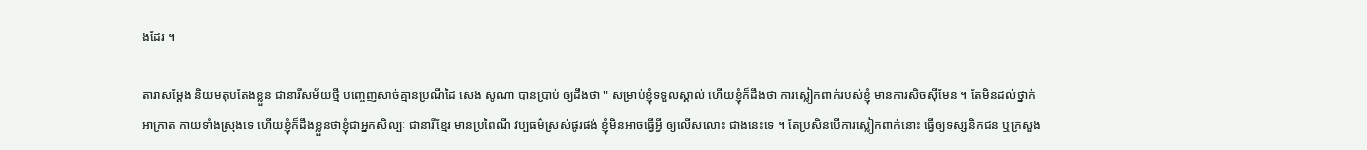ងដែរ ។

តារាសម្តែង និយមតុបតែងខ្លួន ជានារីសម័យថ្មី បញ្ចេញសាច់គ្មានប្រណីដៃ សេង សូណា បានប្រាប់ ឲ្យដឹងថា " សម្រាប់ខ្ញុំទទួលស្គាល់ ហើយខ្ញុំក៏ដឹងថា ការស្លៀកពាក់របស់ខ្ញុំ មានការសិចស៊ីមែន ។ តែមិនដល់ថ្នាក់អាក្រាត កាយទាំងស្រុងទេ ហើយខ្ញុំក៏ដឹងខ្លួនថាខ្ញុំជាអ្នកសិល្បៈ ជានារីខ្មែរ មានប្រពៃណី វប្បធម៌ស្រស់ផូរផង់ ខ្ញុំមិនអាចធ្វើអ្វី ឲ្យលើសលោះ ជាងនេះទេ ។ តែប្រសិនបើការស្លៀកពាក់នោះ ធ្វើឲ្យទស្សនិកជន ឬក្រសួង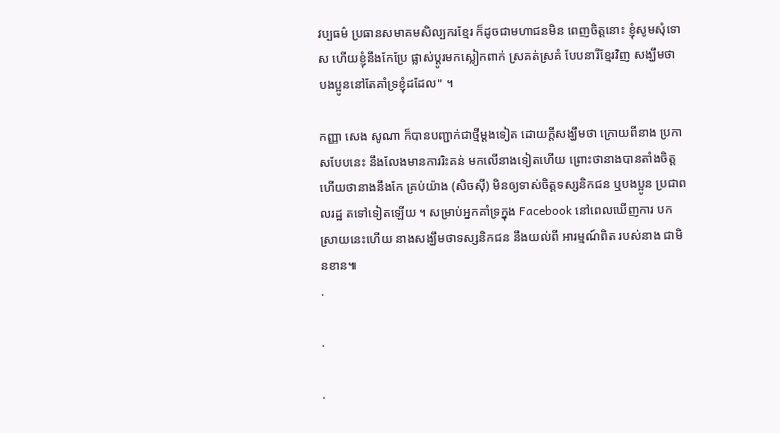វប្បធម៌ ប្រធានសមាគមសិល្បករខ្មែរ ក៏ដូចជាមហាជនមិន ពេញចិត្តនោះ ខ្ញុំសូមសុំទោស ហើយខ្ញុំនឹងកែប្រែ ផ្លាស់ប្តូរមកស្លៀកពាក់ ស្រគត់ស្រគំ បែបនារីខ្មែរវិញ សង្ឃឹមថា បងប្អូននៅតែគាំទ្រខ្ញុំដដែល" ។

កញ្ញា សេង សូណា ក៏បានបញ្ជាក់ជាថ្មីម្ដងទៀត ដោយក្ដីសង្ឃឹមថា ក្រោយពីនាង ប្រកាសបែបនេះ នឹងលែងមានការរិះគន់ មកលើនាងទៀតហើយ ព្រោះថានាងបានតាំងចិត្ត ហើយថានាងនឹងកែ គ្រប់យ៉ាង (សិចស៊ី) មិនឲ្យទាស់ចិត្តទស្សនិកជន ឬបងប្អូន ប្រជាពលរដ្ឋ តទៅទៀតឡើយ ។ សម្រាប់អ្នកគាំទ្រក្នុង Facebook នៅពេលឃើញការ បកស្រាយនេះហើយ នាងសង្ឃឹមថាទស្សនិកជន នឹងយល់ពី អារម្មណ៍ពិត របស់នាង ជាមិនខាន៕
.

.

.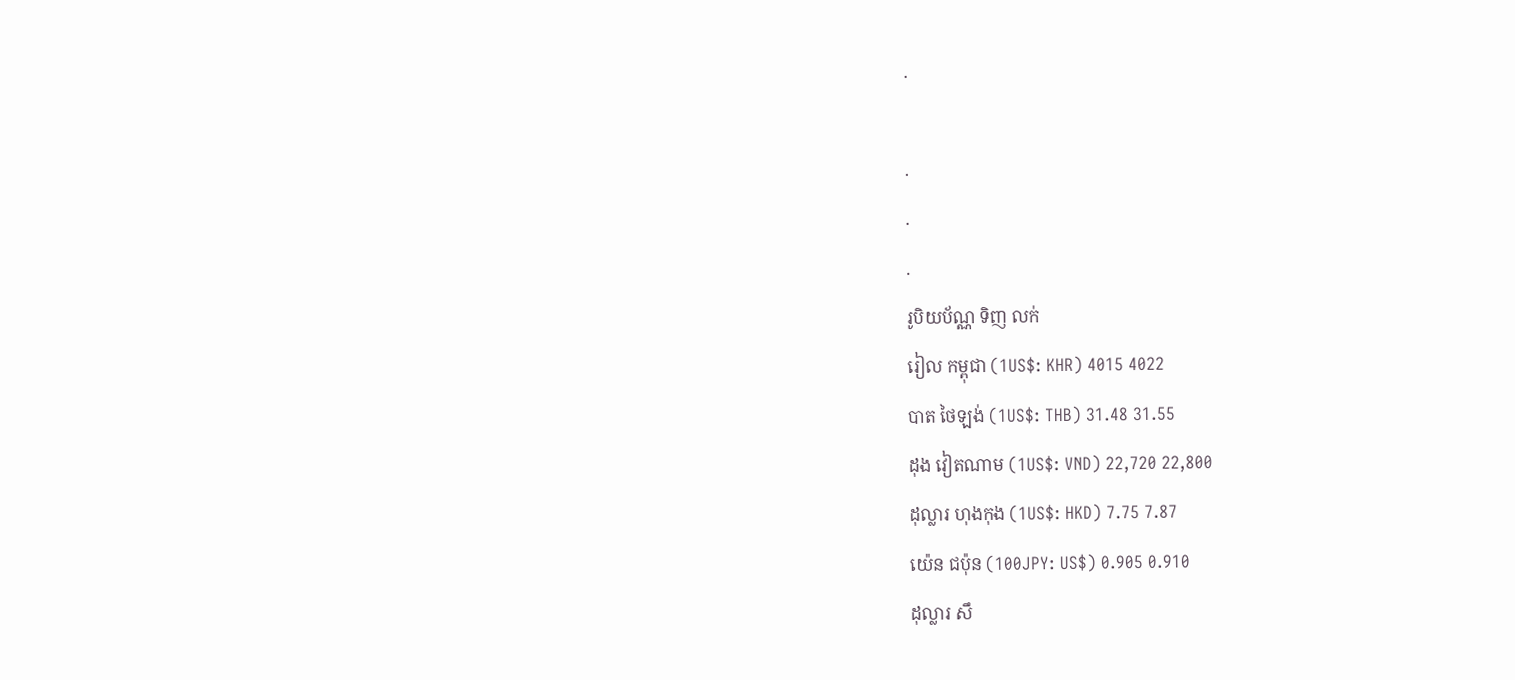.

.
.
.
រូបិយប័ណ្ណ ទិញ លក់
រៀល កម្ពុជា (1US$: KHR) 4015 4022
បាត ថៃឡង់ (1US$: THB) 31.48 31.55
ដុង វៀតណាម (1US$: VND) 22,720 22,800
ដុល្លារ ហុងកុង (1US$: HKD) 7.75 7.87
យ៉េន ជប៉ុន (100JPY: US$) 0.905 0.910
ដុល្លារ សឹ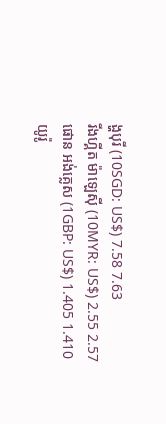ង្ហបុរី (10SGD: US$) 7.58 7.63
រីងហ្គីត ម៉ាឡេស៊ី (10MYR: US$) 2.55 2.57
ផោន អង់គ្លេស (1GBP: US$) 1.405 1.410
យូរ៉ូ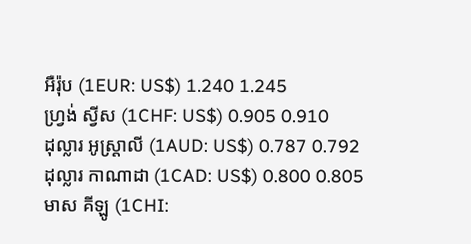អឺរ៉ុប (1EUR: US$) 1.240 1.245
ហ្វ្រង់ ស្វីស (1CHF: US$) 0.905 0.910
ដុល្លារ អូស្ត្រាលី (1AUD: US$) 0.787 0.792
ដុល្លារ កាណាដា (1CAD: US$) 0.800 0.805
មាស គីឡូ (1CHI: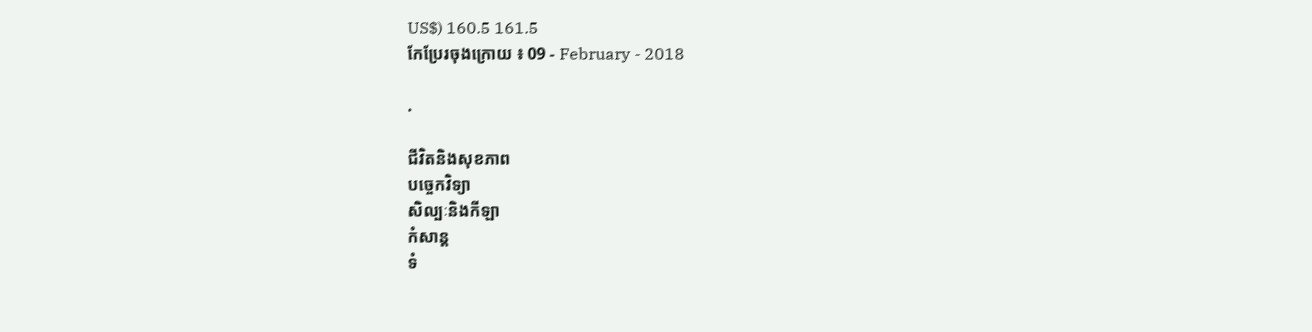US$) 160.5 161.5
កែប្រែរចុងក្រោយ ៖ 09 - February - 2018

.

ជីវិតនិងសុខភាព
បច្ចេកវិទ្យា
សិល្បៈនិងកីឡា
កំសាន្ត
ទំ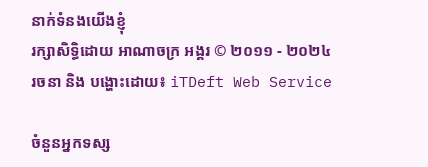នាក់ទំនងយើងខ្ញុំ
រក្សាសិទ្ធិដោយ អាណាចក្រ អង្គរ © ២០១១ - ២០២៤
រចនា និង បង្ហោះដោយ៖ iTDeft Web Service

ចំនួនអ្នកទស្ស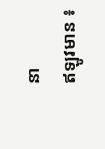នា
ឥឡូវមាន ៖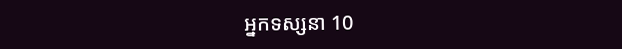អ្នកទស្សនា 10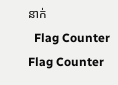នាក់
  Flag Counter
Flag Counter